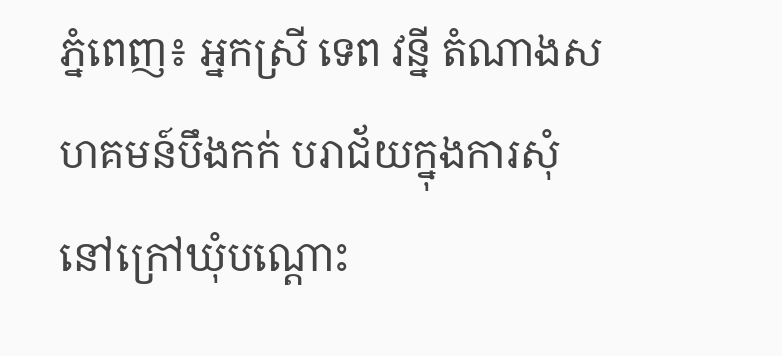ភ្នំពេញ៖ អ្នកស្រី ទេព វន្នី តំណាងសហគមន៍បឹងកក់ បរាជ័យក្នុងការសុំនៅក្រៅឃុំបណ្តោះ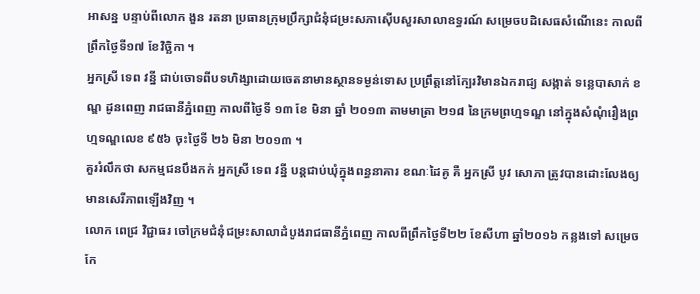អាសន្ន បន្ទាប់ពីលោក ងួន រតនា ប្រធានក្រុមប្រឹក្សាជំនុំជម្រះសភាស៊ើបសួរសាលាឧទ្ធរណ៍ សម្រេចបដិសេធសំណើនេះ កាលពីព្រឹកថ្ងៃទី១៧ ខែវិច្ឆិកា ។
អ្នកស្រី ទេព វន្នី ជាប់ចោទពីបទហិង្សាដោយចេតនាមានស្ថានទម្ងន់ទោស ប្រព្រឹត្តនៅក្បែរវិមានឯករាជ្យ សង្កាត់ ទន្លេបាសាក់ ខណ្ឌ ដូនពេញ រាជធានីភ្នំពេញ កាលពីថ្ងៃទី ១៣ ខែ មិនា ឆ្នាំ ២០១៣ តាមមាត្រា ២១៨ នៃក្រមព្រហ្មទណ្ឌ នៅក្នុងសំណុំរឿងព្រហ្មទណ្ឌលេខ ៩៥៦ ចុះថ្ងៃទី ២៦ មិនា ២០១៣ ។
គួររំលឹកថា សកម្មជនបឹងកក់ អ្នកស្រី ទេព វន្នី បន្តជាប់ឃុំក្នុងពន្ធនាគារ ខណៈដៃគូ គឺ អ្នកស្រី បូវ សោភា ត្រូវបានដោះលែងឲ្យមានសេរីភាពឡើងវិញ ។
លោក ពេជ្រ វិជ្ជាធរ ចៅក្រមជំនុំជម្រះសាលាដំបូងរាជធានីភ្នំពេញ កាលពីព្រឹកថ្ងៃទី២២ ខែសីហា ឆ្នាំ២០១៦ កន្លងទៅ សម្រេចកែ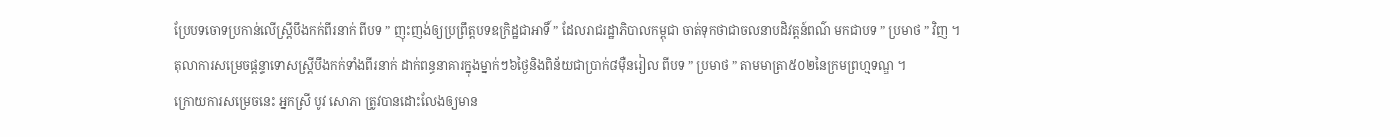ប្រែបទចោទប្រកាន់លើស្ត្រីបឹងកក់ពីរនាក់ ពីបទ ” ញុះញង់ឲ្យប្រព្រឹត្តបទឧក្រិដ្ឋជាអាទិ៍ ” ដែលរាជរដ្ឋាភិបាលកម្ពុជា ចាត់ទុកថាជាចលនាបដិវត្តន៍ពណ៌ មកជាបទ ” ប្រមាថ ” វិញ ។
តុលាការសម្រេចផ្ដន្ទាទោសស្ត្រីបឹងកក់ទាំងពីរនាក់ ដាក់ពន្ធនាគារក្នុងម្នាក់ៗ៦ថ្ងៃនិងពិន័យជាប្រាក់៨ម៉ឺនរៀល ពីបទ ” ប្រមាថ ” តាមមាត្រា៥០២នៃក្រមព្រហ្មទណ្ឌ ។
ក្រោយការសម្រេចនេះ អ្នកស្រី បូវ សោភា ត្រូវបានដោះលែងឲ្យមាន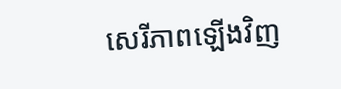សេរីភាពឡើងវិញ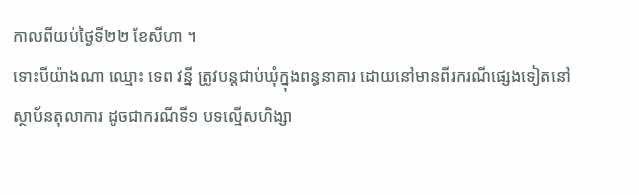កាលពីយប់ថ្ងៃទី២២ ខែសីហា ។
ទោះបីយ៉ាងណា ឈ្មោះ ទេព វន្នី ត្រូវបន្តជាប់ឃុំក្នុងពន្ធនាគារ ដោយនៅមានពីរករណីផ្សេងទៀតនៅស្ថាប័នតុលាការ ដូចជាករណីទី១ បទល្មើសហិង្សា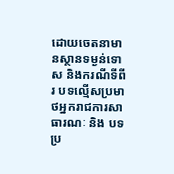ដោយចេតនាមានស្ថានទម្ងន់ទោស និងករណីទីពីរ បទល្មើសប្រមាថអ្នករាជការសាធារណៈ និង បទប្រ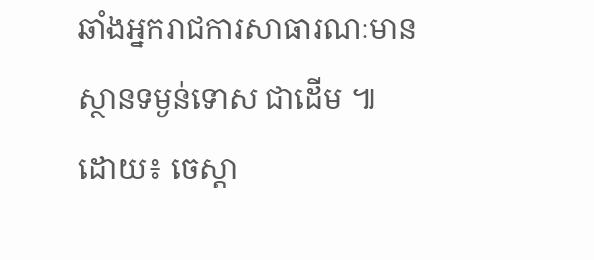ឆាំងអ្នករាជការសាធារណៈមានស្ថានទម្ងន់ទោស ជាដើម ៕
ដោយ៖ ចេស្តា